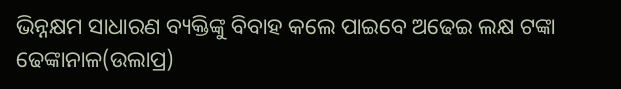ଭିନ୍ନକ୍ଷମ ସାଧାରଣ ବ୍ୟକ୍ତିଙ୍କୁ ବିବାହ କଲେ ପାଇବେ ଅଢେଇ ଲକ୍ଷ ଟଙ୍କା
ଢେଙ୍କାନାଳ(ଉଲାପ୍ର)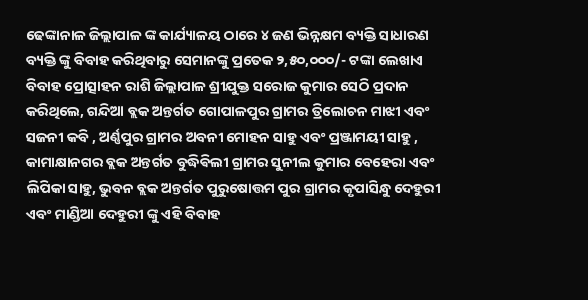ଢେଙ୍କାନାଳ ଜିଲ୍ଲାପାଳ ଙ୍କ କାର୍ଯ୍ୟାଳୟ ଠାରେ ୪ ଜଣ ଭିନ୍ନକ୍ଷମ ବ୍ୟକ୍ତି ସାଧାରଣ ବ୍ୟକ୍ତି ଙ୍କୁ ବିବାହ କରିଥିବାରୁ ସେମାନଙ୍କୁ ପ୍ରତେକ ୨,୫୦,୦୦୦/- ଟଙ୍କା ଲେଖାଏ ବିବାହ ପ୍ରୋତ୍ସାହନ ରାଶି ଜିଲ୍ଲାପାଳ ଶ୍ରୀଯୁକ୍ତ ସରୋଜ କୁମାର ସେଠି ପ୍ରଦାନ କରିଥିଲେ, ଗନ୍ଦିଆ ବ୍ଲକ ଅନ୍ତର୍ଗତ ଗୋପାଳପୁର ଗ୍ରାମର ତ୍ରିଲୋଚନ ମାଝୀ ଏବଂ ସଜନୀ କବି , ଅର୍ଣ୍ଣପୁର ଗ୍ରାମର ଅବନୀ ମୋହନ ସାହୁ ଏବଂ ପ୍ରଞ୍ଜାମୟୀ ସାହୁ , କାମାକ୍ଷାନଗର ବ୍ଲକ ଅନ୍ତର୍ଗତ ବୁଦ୍ଧିଵିଲୀ ଗ୍ରାମର ସୁନୀଲ କୁମାର ବେହେରା ଏବଂ ଲିପିକା ସାହୁ, ଭୁବନ ବ୍ଲକ ଅନ୍ତର୍ଗତ ପୁରୁଷୋତ୍ତମ ପୁର ଗ୍ରାମର କୃପାସିନ୍ଧୁ ଦେହୁରୀ ଏବଂ ମାଣ୍ଡିଆ ଦେହୁରୀ ଙ୍କୁ ଏହି ବିବାହ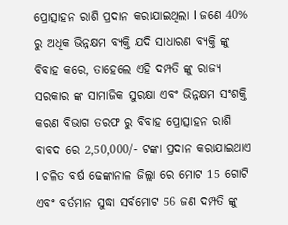ପ୍ରୋତ୍ସାହନ ରାଶି ପ୍ରଦାନ କରାଯାଇଥିଲା l ଜଣେ 40% ରୁ ଅଧିକ ଭିନ୍ନକ୍ଷମ ବ୍ୟକ୍ତି ଯଦି ସାଧାରଣ ବ୍ୟକ୍ତି ଙ୍କୁ ବିବାହ କରେ, ତାହେଲେ ଏହି ଦମ୍ପତି ଙ୍କୁ ରାଜ୍ୟ ସରକାର ଙ୍କ ସାମାଜିକ ସୁରକ୍ଷା ଏବଂ ଭିନ୍ନକ୍ଷମ ସଂଶକ୍ତି କରଣ ବିଭାଗ ତରଫ ରୁ ବିବାହ ପ୍ରୋତ୍ସାହନ ରାଶି ବାବଦ ରେ 2,50,000/- ଟଙ୍କା ପ୍ରଦାନ କରାଯାଇଥାଏ l ଚଳିତ ବର୍ଷ ଢେଙ୍କାନାଳ ଜିଲ୍ଲା ରେ ମୋଟ 15 ଗୋଟି ଏବଂ ବର୍ତମାନ ସୁଦ୍ଧା ସର୍ବମୋଟ 56 ଜଣ ଦମ୍ପତି ଙ୍କୁ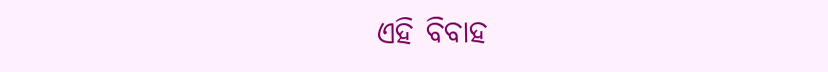ଏହି ବିବାହ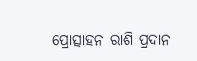ପ୍ରୋତ୍ସାହନ ରାଶି ପ୍ରଦାନ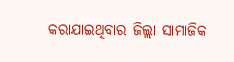କରାଯାଇଥିବାର ଜିଲ୍ଲା ସାମାଜିକ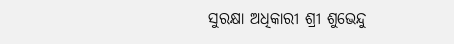ସୁରକ୍ଷା ଅଧିକାରୀ ଶ୍ରୀ ଶୁଭେନ୍ଦୁ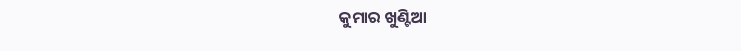କୁମାର ଖୁଣ୍ଟିଆ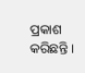ପ୍ରକାଶ କରିଛନ୍ତି ।